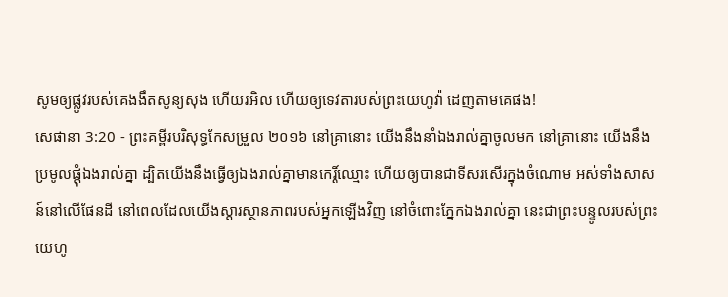សូមឲ្យផ្លូវរបស់គេងងឹតសូន្យសុង ហើយរអិល ហើយឲ្យទេវតារបស់ព្រះយេហូវ៉ា ដេញតាមគេផង!
សេផានា 3:20 - ព្រះគម្ពីរបរិសុទ្ធកែសម្រួល ២០១៦ នៅគ្រានោះ យើងនឹងនាំឯងរាល់គ្នាចូលមក នៅគ្រានោះ យើងនឹងប្រមូលផ្ដុំឯងរាល់គ្នា ដ្បិតយើងនឹងធ្វើឲ្យឯងរាល់គ្នាមានកេរ្ដិ៍ឈ្មោះ ហើយឲ្យបានជាទីសរសើរក្នុងចំណោម អស់ទាំងសាសន៍នៅលើផែនដី នៅពេលដែលយើងស្ដារស្ថានភាពរបស់អ្នកឡើងវិញ នៅចំពោះភ្នែកឯងរាល់គ្នា នេះជាព្រះបន្ទូលរបស់ព្រះយេហូ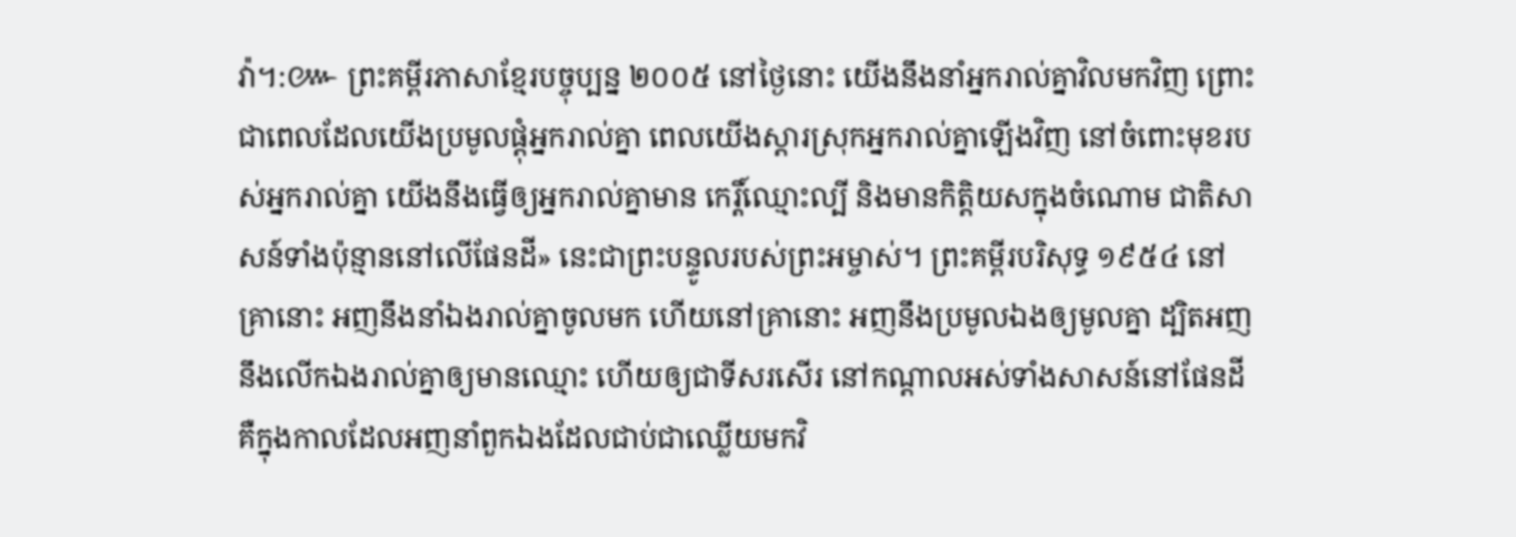វ៉ា។:៚ ព្រះគម្ពីរភាសាខ្មែរបច្ចុប្បន្ន ២០០៥ នៅថ្ងៃនោះ យើងនឹងនាំអ្នករាល់គ្នាវិលមកវិញ ព្រោះជាពេលដែលយើងប្រមូលផ្ដុំអ្នករាល់គ្នា ពេលយើងស្ដារស្រុកអ្នករាល់គ្នាឡើងវិញ នៅចំពោះមុខរបស់អ្នករាល់គ្នា យើងនឹងធ្វើឲ្យអ្នករាល់គ្នាមាន កេរ្តិ៍ឈ្មោះល្បី និងមានកិត្តិយសក្នុងចំណោម ជាតិសាសន៍ទាំងប៉ុន្មាននៅលើផែនដី» នេះជាព្រះបន្ទូលរបស់ព្រះអម្ចាស់។ ព្រះគម្ពីរបរិសុទ្ធ ១៩៥៤ នៅគ្រានោះ អញនឹងនាំឯងរាល់គ្នាចូលមក ហើយនៅគ្រានោះ អញនឹងប្រមូលឯងឲ្យមូលគ្នា ដ្បិតអញនឹងលើកឯងរាល់គ្នាឲ្យមានឈ្មោះ ហើយឲ្យជាទីសរសើរ នៅកណ្តាលអស់ទាំងសាសន៍នៅផែនដី គឺក្នុងកាលដែលអញនាំពួកឯងដែលជាប់ជាឈ្លើយមកវិ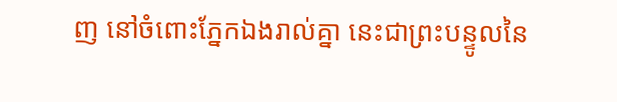ញ នៅចំពោះភ្នែកឯងរាល់គ្នា នេះជាព្រះបន្ទូលនៃ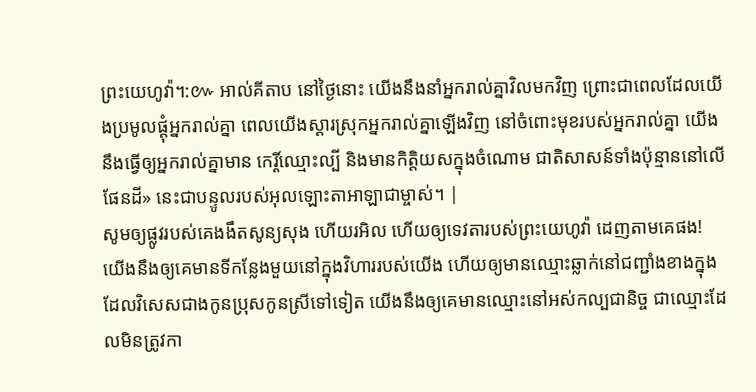ព្រះយេហូវ៉ា។:៚ អាល់គីតាប នៅថ្ងៃនោះ យើងនឹងនាំអ្នករាល់គ្នាវិលមកវិញ ព្រោះជាពេលដែលយើងប្រមូលផ្ដុំអ្នករាល់គ្នា ពេលយើងស្ដារស្រុកអ្នករាល់គ្នាឡើងវិញ នៅចំពោះមុខរបស់អ្នករាល់គ្នា យើងនឹងធ្វើឲ្យអ្នករាល់គ្នាមាន កេរ្តិ៍ឈ្មោះល្បី និងមានកិត្តិយសក្នុងចំណោម ជាតិសាសន៍ទាំងប៉ុន្មាននៅលើផែនដី» នេះជាបន្ទូលរបស់អុលឡោះតាអាឡាជាម្ចាស់។ |
សូមឲ្យផ្លូវរបស់គេងងឹតសូន្យសុង ហើយរអិល ហើយឲ្យទេវតារបស់ព្រះយេហូវ៉ា ដេញតាមគេផង!
យើងនឹងឲ្យគេមានទីកន្លែងមួយនៅក្នុងវិហាររបស់យើង ហើយឲ្យមានឈ្មោះឆ្លាក់នៅជញ្ជាំងខាងក្នុង ដែលវិសេសជាងកូនប្រុសកូនស្រីទៅទៀត យើងនឹងឲ្យគេមានឈ្មោះនៅអស់កល្បជានិច្ច ជាឈ្មោះដែលមិនត្រូវកា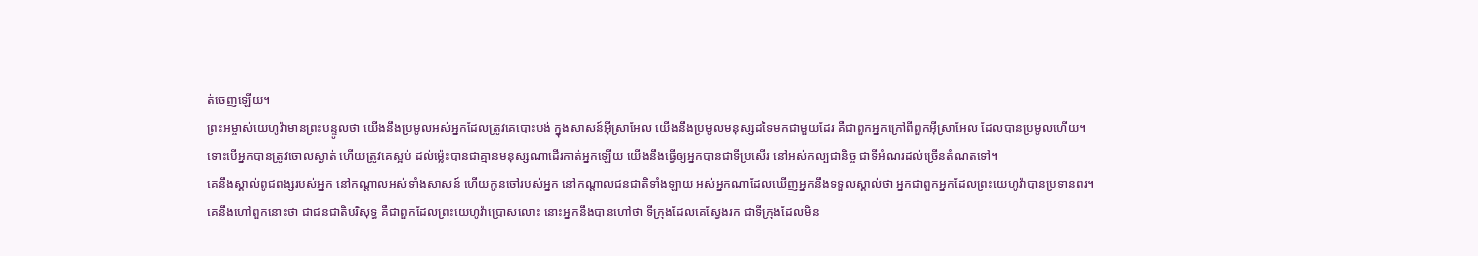ត់ចេញឡើយ។
ព្រះអម្ចាស់យេហូវ៉ាមានព្រះបន្ទូលថា យើងនឹងប្រមូលអស់អ្នកដែលត្រូវគេបោះបង់ ក្នុងសាសន៍អ៊ីស្រាអែល យើងនឹងប្រមូលមនុស្សដទៃមកជាមួយដែរ គឺជាពួកអ្នកក្រៅពីពួកអ៊ីស្រាអែល ដែលបានប្រមូលហើយ។
ទោះបើអ្នកបានត្រូវចោលស្ងាត់ ហើយត្រូវគេស្អប់ ដល់ម៉្លេះបានជាគ្មានមនុស្សណាដើរកាត់អ្នកឡើយ យើងនឹងធ្វើឲ្យអ្នកបានជាទីប្រសើរ នៅអស់កល្បជានិច្ច ជាទីអំណរដល់ច្រើនតំណតទៅ។
គេនឹងស្គាល់ពូជពង្សរបស់អ្នក នៅកណ្ដាលអស់ទាំងសាសន៍ ហើយកូនចៅរបស់អ្នក នៅកណ្ដាលជនជាតិទាំងឡាយ អស់អ្នកណាដែលឃើញអ្នកនឹងទទួលស្គាល់ថា អ្នកជាពួកអ្នកដែលព្រះយេហូវ៉ាបានប្រទានពរ។
គេនឹងហៅពួកនោះថា ជាជនជាតិបរិសុទ្ធ គឺជាពួកដែលព្រះយេហូវ៉ាប្រោសលោះ នោះអ្នកនឹងបានហៅថា ទីក្រុងដែលគេស្វែងរក ជាទីក្រុងដែលមិន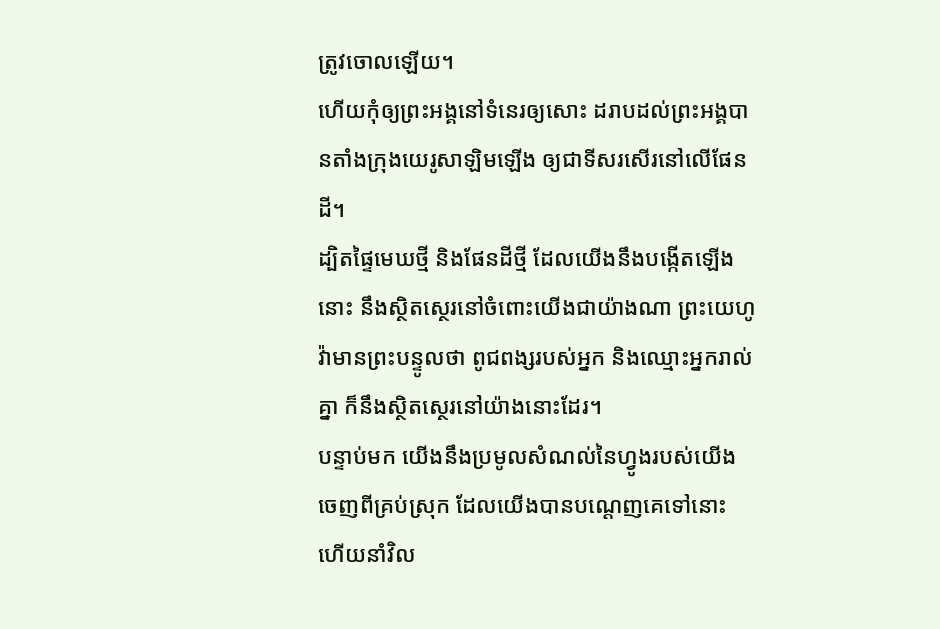ត្រូវចោលឡើយ។
ហើយកុំឲ្យព្រះអង្គនៅទំនេរឲ្យសោះ ដរាបដល់ព្រះអង្គបានតាំងក្រុងយេរូសាឡិមឡើង ឲ្យជាទីសរសើរនៅលើផែនដី។
ដ្បិតផ្ទៃមេឃថ្មី និងផែនដីថ្មី ដែលយើងនឹងបង្កើតឡើងនោះ នឹងស្ថិតស្ថេរនៅចំពោះយើងជាយ៉ាងណា ព្រះយេហូវ៉ាមានព្រះបន្ទូលថា ពូជពង្សរបស់អ្នក និងឈ្មោះអ្នករាល់គ្នា ក៏នឹងស្ថិតស្ថេរនៅយ៉ាងនោះដែរ។
បន្ទាប់មក យើងនឹងប្រមូលសំណល់នៃហ្វូងរបស់យើង ចេញពីគ្រប់ស្រុក ដែលយើងបានបណ្តេញគេទៅនោះ ហើយនាំវិល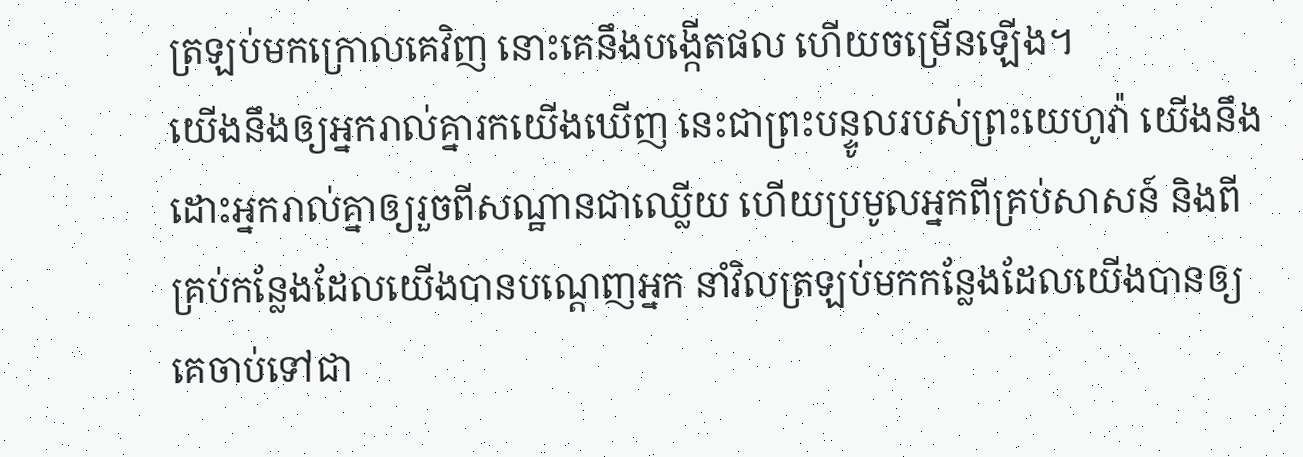ត្រឡប់មកក្រោលគេវិញ នោះគេនឹងបង្កើតផល ហើយចម្រើនឡើង។
យើងនឹងឲ្យអ្នករាល់គ្នារកយើងឃើញ នេះជាព្រះបន្ទូលរបស់ព្រះយេហូវ៉ា យើងនឹងដោះអ្នករាល់គ្នាឲ្យរួចពីសណ្ឋានជាឈ្លើយ ហើយប្រមូលអ្នកពីគ្រប់សាសន៍ និងពីគ្រប់កន្លែងដែលយើងបានបណ្តេញអ្នក នាំវិលត្រឡប់មកកន្លែងដែលយើងបានឲ្យគេចាប់ទៅជា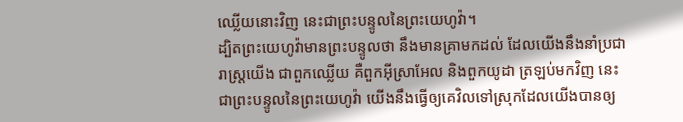ឈ្លើយនោះវិញ នេះជាព្រះបន្ទូលនៃព្រះយេហូវ៉ា។
ដ្បិតព្រះយេហូវ៉ាមានព្រះបន្ទូលថា នឹងមានគ្រាមកដល់ ដែលយើងនឹងនាំប្រជារាស្ត្រយើង ជាពួកឈ្លើយ គឺពួកអ៊ីស្រាអែល និងពួកយូដា ត្រឡប់មកវិញ នេះជាព្រះបន្ទូលនៃព្រះយេហូវ៉ា យើងនឹងធ្វើឲ្យគេវិលទៅស្រុកដែលយើងបានឲ្យ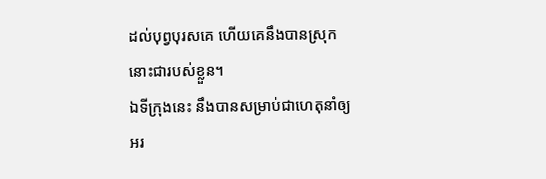ដល់បុព្វបុរសគេ ហើយគេនឹងបានស្រុកនោះជារបស់ខ្លួន។
ឯទីក្រុងនេះ នឹងបានសម្រាប់ជាហេតុនាំឲ្យអរ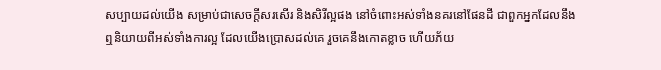សប្បាយដល់យើង សម្រាប់ជាសេចក្ដីសរសើរ និងសិរីល្អផង នៅចំពោះអស់ទាំងនគរនៅផែនដី ជាពួកអ្នកដែលនឹងឮនិយាយពីអស់ទាំងការល្អ ដែលយើងប្រោសដល់គេ រួចគេនឹងកោតខ្លាច ហើយភ័យ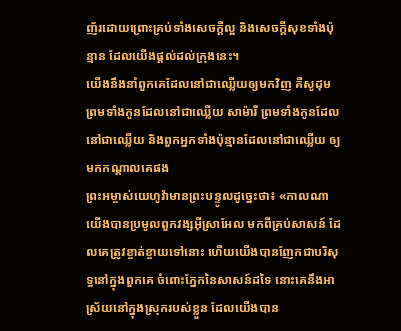ញ័រដោយព្រោះគ្រប់ទាំងសេចក្ដីល្អ និងសេចក្ដីសុខទាំងប៉ុន្មាន ដែលយើងផ្តល់ដល់ក្រុងនេះ។
យើងនឹងនាំពួកគេដែលនៅជាឈ្លើយឲ្យមកវិញ គឺសូដុម ព្រមទាំងកូនដែលនៅជាឈ្លើយ សាម៉ារី ព្រមទាំងកូនដែលនៅជាឈ្លើយ និងពួកអ្នកទាំងប៉ុន្មានដែលនៅជាឈ្លើយ ឲ្យមកកណ្ដាលគេផង
ព្រះអម្ចាស់យេហូវ៉ាមានព្រះបន្ទូលដូច្នេះថា៖ «កាលណាយើងបានប្រមូលពួកវង្សអ៊ីស្រាអែល មកពីគ្រប់សាសន៍ ដែលគេត្រូវខ្ចាត់ខ្ចាយទៅនោះ ហើយយើងបានញែកជាបរិសុទ្ធនៅក្នុងពួកគេ ចំពោះភ្នែកនៃសាសន៍ដទៃ នោះគេនឹងអាស្រ័យនៅក្នុងស្រុករបស់ខ្លួន ដែលយើងបាន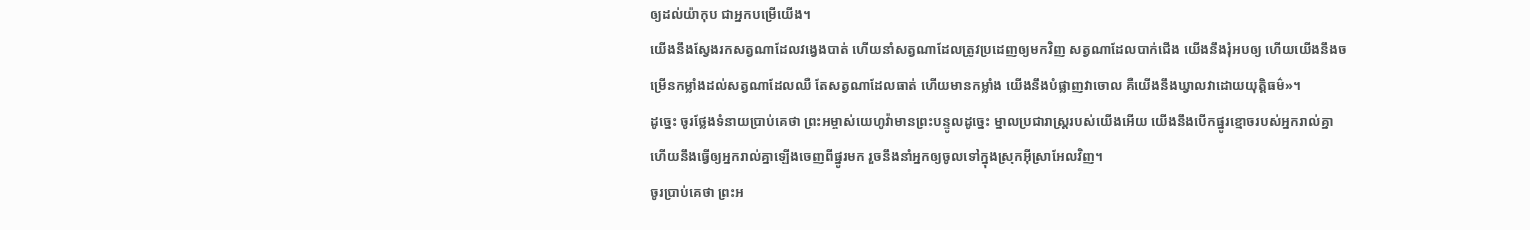ឲ្យដល់យ៉ាកុប ជាអ្នកបម្រើយើង។
យើងនឹងស្វែងរកសត្វណាដែលវង្វេងបាត់ ហើយនាំសត្វណាដែលត្រូវប្រដេញឲ្យមកវិញ សត្វណាដែលបាក់ជើង យើងនឹងរុំអបឲ្យ ហើយយើងនឹងចម្រើនកម្លាំងដល់សត្វណាដែលឈឺ តែសត្វណាដែលធាត់ ហើយមានកម្លាំង យើងនឹងបំផ្លាញវាចោល គឺយើងនឹងឃ្វាលវាដោយយុត្តិធម៌»។
ដូច្នេះ ចូរថ្លែងទំនាយប្រាប់គេថា ព្រះអម្ចាស់យេហូវ៉ាមានព្រះបន្ទូលដូច្នេះ ម្នាលប្រជារាស្ត្ររបស់យើងអើយ យើងនឹងបើកផ្នូរខ្មោចរបស់អ្នករាល់គ្នា ហើយនឹងធ្វើឲ្យអ្នករាល់គ្នាឡើងចេញពីផ្នូរមក រួចនឹងនាំអ្នកឲ្យចូលទៅក្នុងស្រុកអ៊ីស្រាអែលវិញ។
ចូរប្រាប់គេថា ព្រះអ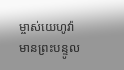ម្ចាស់យេហូវ៉ាមានព្រះបន្ទូល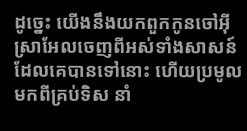ដូច្នេះ យើងនឹងយកពួកកូនចៅអ៊ីស្រាអែលចេញពីអស់ទាំងសាសន៍ដែលគេបានទៅនោះ ហើយប្រមូលមកពីគ្រប់ទិស នាំ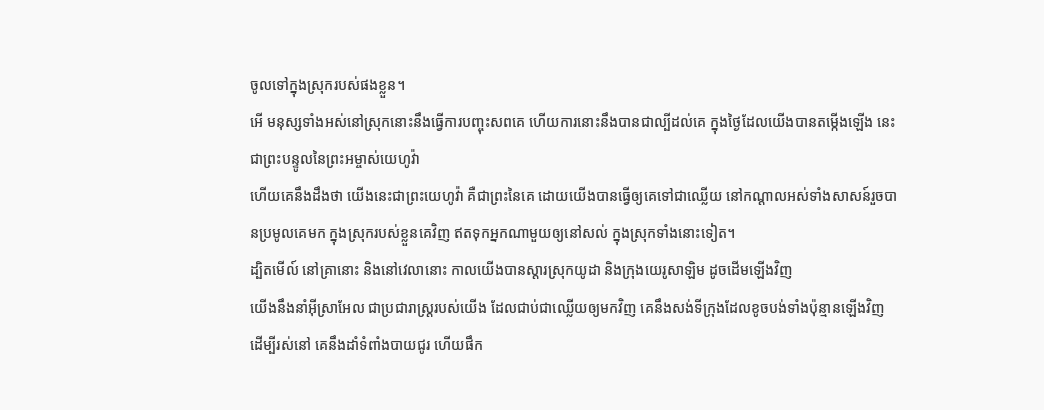ចូលទៅក្នុងស្រុករបស់ផងខ្លួន។
អើ មនុស្សទាំងអស់នៅស្រុកនោះនឹងធ្វើការបញ្ចុះសពគេ ហើយការនោះនឹងបានជាល្បីដល់គេ ក្នុងថ្ងៃដែលយើងបានតម្កើងឡើង នេះជាព្រះបន្ទូលនៃព្រះអម្ចាស់យេហូវ៉ា
ហើយគេនឹងដឹងថា យើងនេះជាព្រះយេហូវ៉ា គឺជាព្រះនៃគេ ដោយយើងបានធ្វើឲ្យគេទៅជាឈ្លើយ នៅកណ្ដាលអស់ទាំងសាសន៍រួចបានប្រមូលគេមក ក្នុងស្រុករបស់ខ្លួនគេវិញ ឥតទុកអ្នកណាមួយឲ្យនៅសល់ ក្នុងស្រុកទាំងនោះទៀត។
ដ្បិតមើល៍ នៅគ្រានោះ និងនៅវេលានោះ កាលយើងបានស្ដារស្រុកយូដា និងក្រុងយេរូសាឡិម ដូចដើមឡើងវិញ
យើងនឹងនាំអ៊ីស្រាអែល ជាប្រជារាស្ត្ររបស់យើង ដែលជាប់ជាឈ្លើយឲ្យមកវិញ គេនឹងសង់ទីក្រុងដែលខូចបង់ទាំងប៉ុន្មានឡើងវិញ ដើម្បីរស់នៅ គេនឹងដាំទំពាំងបាយជូរ ហើយផឹក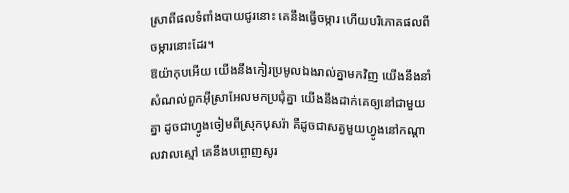ស្រាពីផលទំពាំងបាយជូរនោះ គេនឹងធ្វើចម្ការ ហើយបរិភោគផលពីចម្ការនោះដែរ។
ឱយ៉ាកុបអើយ យើងនឹងកៀរប្រមូលឯងរាល់គ្នាមកវិញ យើងនឹងនាំសំណល់ពួកអ៊ីស្រាអែលមកប្រជុំគ្នា យើងនឹងដាក់គេឲ្យនៅជាមួយគ្នា ដូចជាហ្វូងចៀមពីស្រុកបុសរ៉ា គឺដូចជាសត្វមួយហ្វូងនៅកណ្ដាលវាលស្មៅ គេនឹងបព្ចោញសូរ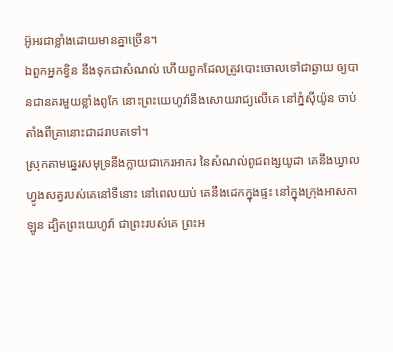អ៊ូអរជាខ្លាំងដោយមានគ្នាច្រើន។
ឯពួកអ្នកខ្វិន នឹងទុកជាសំណល់ ហើយពួកដែលត្រូវបោះចោលទៅជាឆ្ងាយ ឲ្យបានជានគរមួយខ្លាំងពូកែ នោះព្រះយេហូវ៉ានឹងសោយរាជ្យលើគេ នៅភ្នំស៊ីយ៉ូន ចាប់តាំងពីគ្រានោះជាដរាបតទៅ។
ស្រុកតាមឆ្នេរសមុទ្រនឹងក្លាយជាកេរអាករ នៃសំណល់ពូជពង្សយូដា គេនឹងឃ្វាលហ្វូងសត្វរបស់គេនៅទីនោះ នៅពេលយប់ គេនឹងដេកក្នុងផ្ទះ នៅក្នុងក្រុងអាសកាឡូន ដ្បិតព្រះយេហូវ៉ា ជាព្រះរបស់គេ ព្រះអ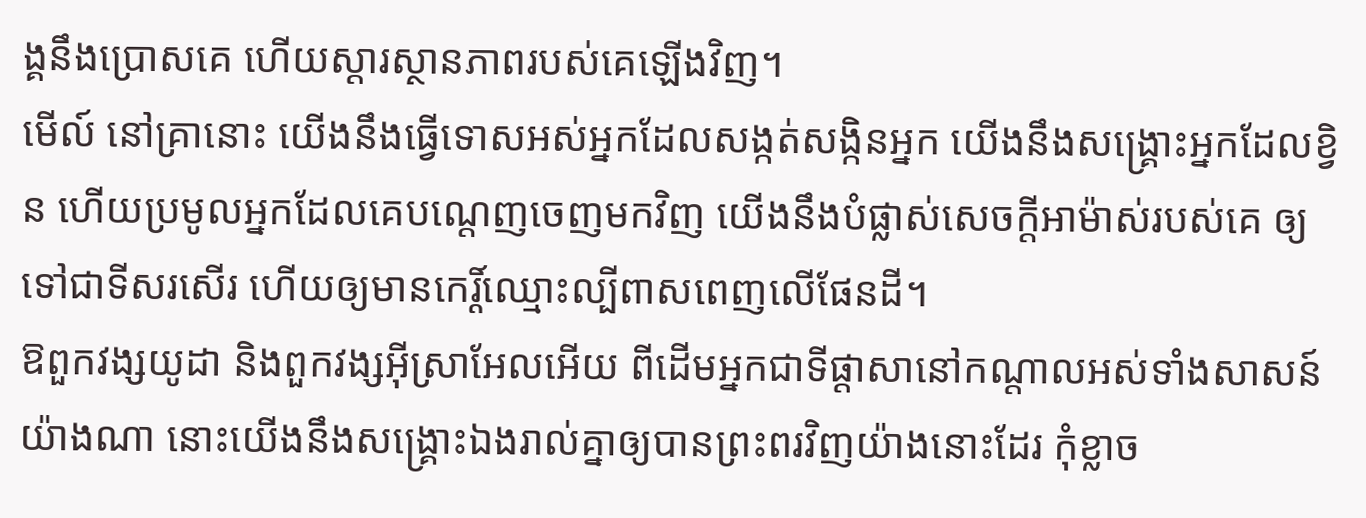ង្គនឹងប្រោសគេ ហើយស្ដារស្ថានភាពរបស់គេឡើងវិញ។
មើល៍ នៅគ្រានោះ យើងនឹងធ្វើទោសអស់អ្នកដែលសង្កត់សង្កិនអ្នក យើងនឹងសង្គ្រោះអ្នកដែលខ្វិន ហើយប្រមូលអ្នកដែលគេបណ្តេញចេញមកវិញ យើងនឹងបំផ្លាស់សេចក្ដីអាម៉ាស់របស់គេ ឲ្យទៅជាទីសរសើរ ហើយឲ្យមានកេរ្ដិ៍ឈ្មោះល្បីពាសពេញលើផែនដី។
ឱពួកវង្សយូដា និងពួកវង្សអ៊ីស្រាអែលអើយ ពីដើមអ្នកជាទីផ្ដាសានៅកណ្ដាលអស់ទាំងសាសន៍យ៉ាងណា នោះយើងនឹងសង្គ្រោះឯងរាល់គ្នាឲ្យបានព្រះពរវិញយ៉ាងនោះដែរ កុំខ្លាច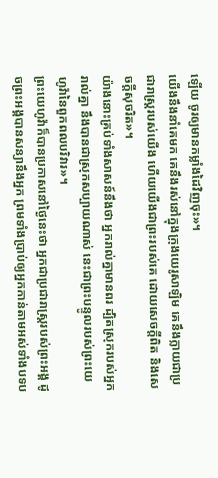ឡើយ ចូរឲ្យមានកម្លាំងដៃវិញចុះ»។
យើងនឹងនាំគេមក គេនឹងរស់នៅក្នុងក្រុងយេរូសាឡិម គេនឹងក្លាយជាប្រជារាស្ត្ររបស់យើង ហើយយើងជាព្រះរបស់គេ ដោយសេចក្ដីពិត និងសេចក្ដីសុចរិត»។
យ៉ាងនោះគ្រប់ទាំងសាសន៍នឹងថា អ្នករាល់គ្នាមានពរ ដ្បិតស្រុករបស់អ្នករាល់គ្នា នឹងបានជាស្រុកសប្បាយណាស់ នេះជាព្រះបន្ទូលរបស់ព្រះយេហូវ៉ានៃពួកពលបរិវារ»។
ព្រះយេហូវ៉ាក៏បានប្រកាសនៅថ្ងៃនេះថា អ្នកជាប្រជារាស្ត្ររបស់ព្រះអង្គ ដូចព្រះអង្គបានសន្យានឹងអ្នក ព្រមទាំងប្រាប់ឲ្យអ្នកកាន់តាមអស់ទាំងបទប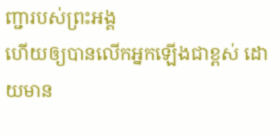ញ្ជារបស់ព្រះអង្គ
ហើយឲ្យបានលើកអ្នកឡើងជាខ្ពស់ ដោយមាន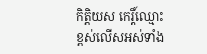កិត្ដិយស កេរ្តិ៍ឈ្មោះ ខ្ពស់លើសអស់ទាំង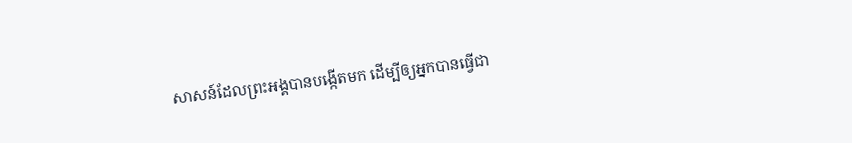សាសន៍ដែលព្រះអង្គបានបង្កើតមក ដើម្បីឲ្យអ្នកបានធ្វើជា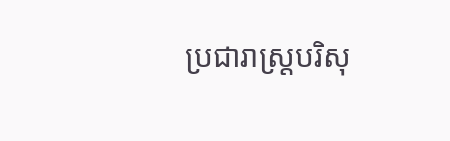ប្រជារាស្ត្របរិសុ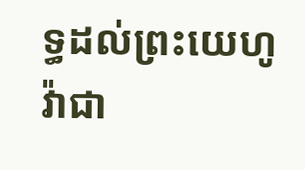ទ្ធដល់ព្រះយេហូវ៉ាជា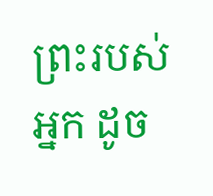ព្រះរបស់អ្នក ដូច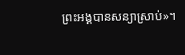ព្រះអង្គបានសន្យាស្រាប់»។